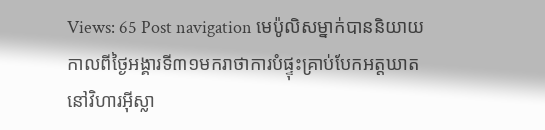Views: 65 Post navigation មេប៉ូលិសម្នាក់បាននិយាយកាលពីថ្ងៃអង្គារទី៣១មករាថាការបំផ្ទុះគ្រាប់បែកអត្តឃាតនៅវិហារអ៊ីស្លា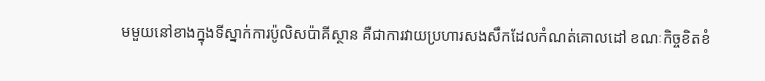មមួយនៅខាងក្នុងទីស្នាក់ការប៉ូលិសប៉ាគីស្ថាន គឺជាការវាយប្រហារសងសឹកដែលកំណត់គោលដៅ ខណៈកិច្ចខិតខំ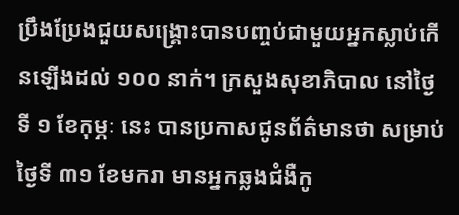ប្រឹងប្រែងជួយសង្គ្រោះបានបញ្ចប់ជាមួយអ្នកស្លាប់កើនឡើងដល់ ១០០ នាក់។ ក្រសួងសុខាភិបាល នៅថ្ងៃទី ១ ខែកុម្ភៈ នេះ បានប្រកាសជូនព័ត៌មានថា សម្រាប់ថ្ងៃទី ៣១ ខែមករា មានអ្នកឆ្លងជំងឺកូ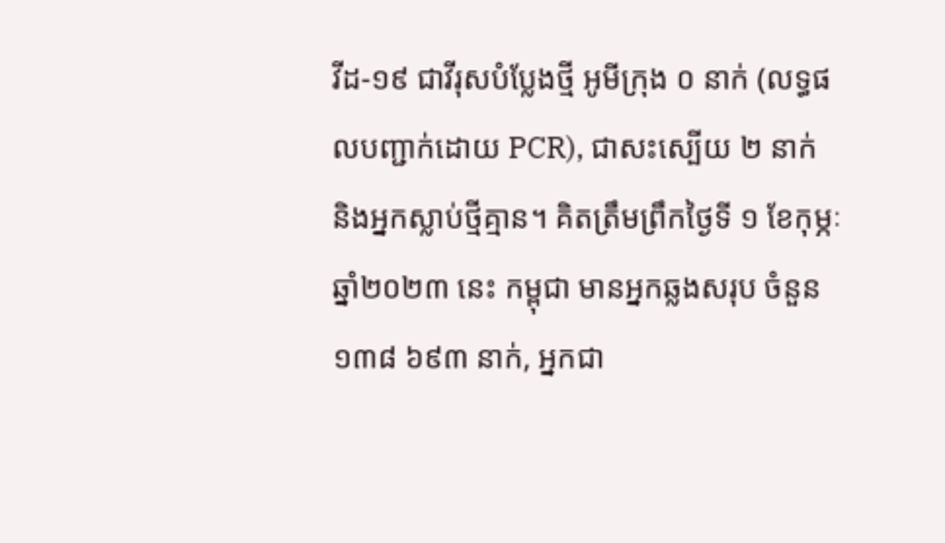វីដ-១៩ ជាវីរុសបំប្លែងថ្មី អូមីក្រុង ០ នាក់ (លទ្ធផលបញ្ជាក់ដោយ PCR), ជាសះស្បើយ ២ នាក់ និងអ្នកស្លាប់ថ្មីគ្មាន។ គិតត្រឹមព្រឹកថ្ងៃទី ១ ខែកុម្ភៈ ឆ្នាំ២០២៣ នេះ កម្ពុជា មានអ្នកឆ្លងសរុប ចំនួន ១៣៨ ៦៩៣ នាក់, អ្នកជា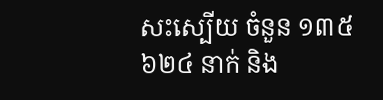សះស្បើយ ចំនួន ១៣៥ ៦២៤ នាក់ និង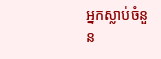អ្នកស្លាប់ចំនួន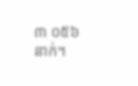៣ ០៥៦ នាក់។